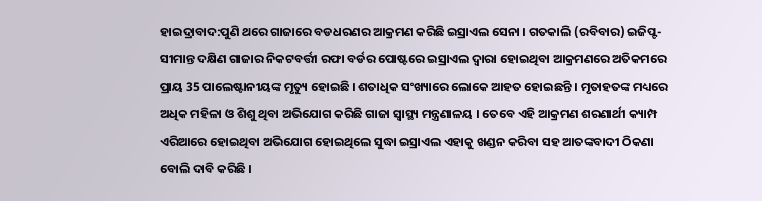ହାଇଦ୍ରାବାଦ:ପୁଣି ଥରେ ଗାଜାରେ ବଡଧରଣର ଆକ୍ରମଣ କରିଛି ଇସ୍ରାଏଲ ସେନା । ଗତକାଲି (ରବିବାର) ଇଜିପ୍ଟ-ସୀମାନ୍ତ ଦକ୍ଷିଣ ଗାଜାର ନିକଟବର୍ତ୍ତୀ ରଫା ବର୍ଡର ପୋଷ୍ଟରେ ଇସ୍ରାଏଲ ଦ୍ବାରା ହୋଇଥିବା ଆକ୍ରମଣରେ ଅତିକମରେ ପ୍ରାୟ 35 ପାଲେଷ୍ଟାନୀୟଙ୍କ ମୃତ୍ୟୁ ହୋଇଛି । ଶତାଧିକ ସଂଖ୍ୟାରେ ଲୋକେ ଆହତ ହୋଇଛନ୍ତି । ମୃତାହତଙ୍କ ମଧ୍ୟରେ ଅଧିକ ମହିଳା ଓ ଶିଶୁ ଥିବା ଅଭିଯୋଗ କରିଛି ଗାଜା ସ୍ବାସ୍ଥ୍ୟ ମନ୍ତ୍ରଣାଳୟ । ତେବେ ଏହି ଆକ୍ରମଣ ଶରଣାର୍ଥୀ କ୍ୟାମ୍ପ ଏରିଆରେ ହୋଇଥିବା ଅଭିଯୋଗ ହୋଇଥିଲେ ସୁଦ୍ଧା ଇସ୍ରାଏଲ ଏହାକୁ ଖଣ୍ଡନ କରିବା ସହ ଆତଙ୍କବାଦୀ ଠିକଣା ବୋଲି ଦାବି କରିଛି ।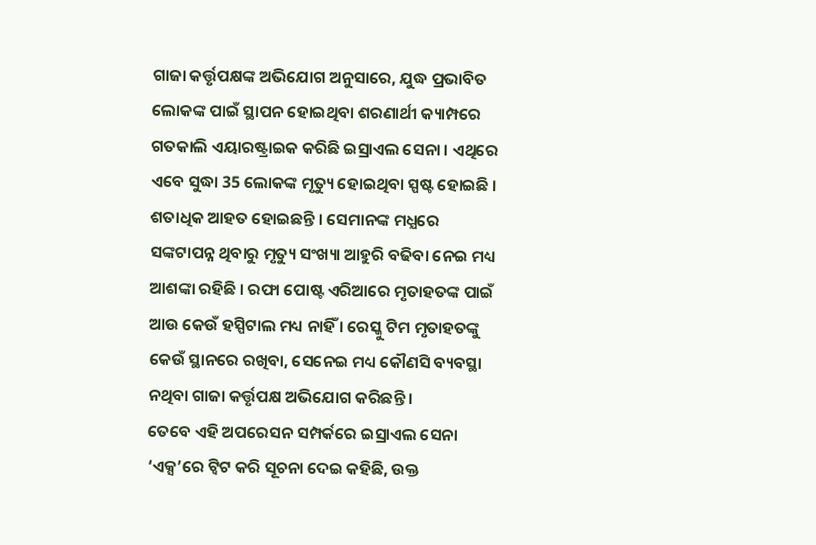ଗାଜା କର୍ତ୍ତୃପକ୍ଷଙ୍କ ଅଭିଯୋଗ ଅନୁସାରେ, ଯୁଦ୍ଧ ପ୍ରଭାବିତ ଲୋକଙ୍କ ପାଇଁ ସ୍ଥାପନ ହୋଇଥିବା ଶରଣାର୍ଥୀ କ୍ୟାମ୍ପରେ ଗତକାଲି ଏୟାରଷ୍ଟ୍ରାଇକ କରିଛି ଇସ୍ରାଏଲ ସେନା । ଏଥିରେ ଏବେ ସୁଦ୍ଧା 35 ଲୋକଙ୍କ ମୃତ୍ୟୁ ହୋଇଥିବା ସ୍ପଷ୍ଟ ହୋଇଛି । ଶତାଧିକ ଆହତ ହୋଇଛନ୍ତି । ସେମାନଙ୍କ ମଧ୍ଯରେ ସଙ୍କଟାପନ୍ନ ଥିବାରୁ ମୃତ୍ୟୁ ସଂଖ୍ୟା ଆହୁରି ବଢିବା ନେଇ ମଧ୍ୟ ଆଶଙ୍କା ରହିଛି । ରଫା ପୋଷ୍ଟ ଏରିଆରେ ମୃତାହତଙ୍କ ପାଇଁ ଆଉ କେଉଁ ହସ୍ପିଟାଲ ମଧ୍ୟ ନାହିଁ । ରେସ୍କୁ ଟିମ ମୃତାହତଙ୍କୁ କେଉଁ ସ୍ଥାନରେ ରଖିବା, ସେନେଇ ମଧ୍ୟ କୌଣସି ବ୍ୟବସ୍ଥା ନଥିବା ଗାଜା କର୍ତ୍ତୃପକ୍ଷ ଅଭିଯୋଗ କରିଛନ୍ତି ।
ତେବେ ଏହି ଅପରେସନ ସମ୍ପର୍କରେ ଇସ୍ରାଏଲ ସେନା ‘ଏକ୍ସ’ରେ ଟ୍ବିଟ କରି ସୂଚନା ଦେଇ କହିଛି, ଉକ୍ତ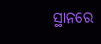ସ୍ଥାନରେ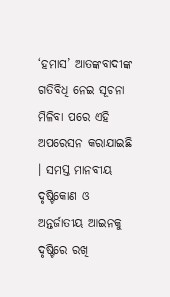‘ହମାସ’ ଆତଙ୍କବାଦୀଙ୍କ ଗତିବିଧି ନେଇ ସୂଚନା ମିଳିବା ପରେ ଏହି ଅପରେସନ କରାଯାଇଛି । ସମସ୍ତ ମାନବୀୟ ଦୃଷ୍ଟିକୋଣ ଓ ଅନ୍ତର୍ଜାତୀୟ ଆଇନକୁ ଦୃଷ୍ଟିରେ ରଖି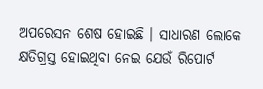ଅପରେସନ ଶେଷ ହୋଇଛି । ସାଧାରଣ ଲୋକେ କ୍ଷତିଗ୍ରସ୍ତ ହୋଇଥିବା ନେଇ ଯେଉଁ ରିପୋର୍ଟ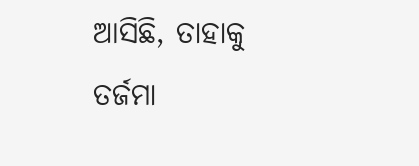ଆସିଛି, ତାହାକୁ ତର୍ଜମା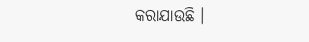କରାଯାଉଛି ।